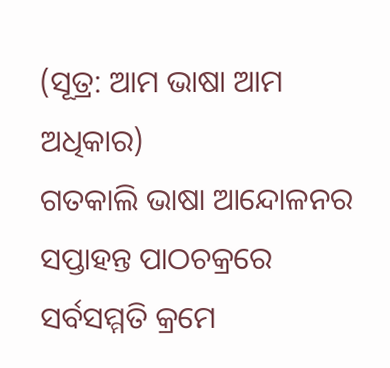(ସୂତ୍ର: ଆମ ଭାଷା ଆମ ଅଧିକାର)
ଗତକାଲି ଭାଷା ଆନ୍ଦୋଳନର ସପ୍ତାହନ୍ତ ପାଠଚକ୍ରରେ ସର୍ବସମ୍ମତି କ୍ରମେ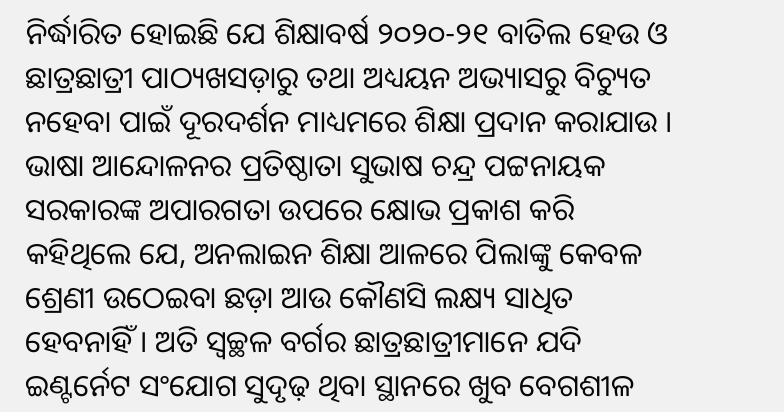ନିର୍ଦ୍ଧାରିତ ହୋଇଛି ଯେ ଶିକ୍ଷାବର୍ଷ ୨୦୨୦-୨୧ ବାତିଲ ହେଉ ଓ ଛାତ୍ରଛାତ୍ରୀ ପାଠ୍ୟଖସଡ଼ାରୁ ତଥା ଅଧ୍ୟୟନ ଅଭ୍ୟାସରୁ ବିଚ୍ୟୁତ ନହେବା ପାଇଁ ଦୂରଦର୍ଶନ ମାଧ୍ୟମରେ ଶିକ୍ଷା ପ୍ରଦାନ କରାଯାଉ ।
ଭାଷା ଆନ୍ଦୋଳନର ପ୍ରତିଷ୍ଠାତା ସୁଭାଷ ଚନ୍ଦ୍ର ପଟ୍ଟନାୟକ ସରକାରଙ୍କ ଅପାରଗତା ଉପରେ କ୍ଷୋଭ ପ୍ରକାଶ କରି କହିଥିଲେ ଯେ, ଅନଲାଇନ ଶିକ୍ଷା ଆଳରେ ପିଲାଙ୍କୁ କେବଳ ଶ୍ରେଣୀ ଉଠେଇବା ଛଡ଼ା ଆଉ କୌଣସି ଲକ୍ଷ୍ୟ ସାଧିତ ହେବନାହିଁ । ଅତି ସ୍ଵଚ୍ଛଳ ବର୍ଗର ଛାତ୍ରଛାତ୍ରୀମାନେ ଯଦି ଇଣ୍ଟର୍ନେଟ ସଂଯୋଗ ସୁଦୃଢ଼ ଥିବା ସ୍ଥାନରେ ଖୁବ ବେଗଶୀଳ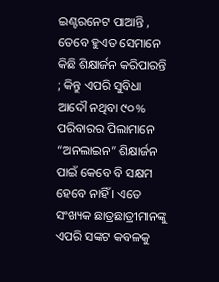ଇଣ୍ଟରନେଟ ପାଆନ୍ତି , ତେବେ ହୁଏତ ସେମାନେ କିଛି ଶିକ୍ଷାର୍ଜନ କରିପାରନ୍ତି ; କିନ୍ତୁ ଏପରି ସୁବିଧା ଆଦୌ ନଥିବା ୯୦% ପରିବାରର ପିଲାମାନେ “ଅନଲାଇନ” ଶିକ୍ଷାର୍ଜନ ପାଇଁ କେବେ ବି ସକ୍ଷମ ହେବେ ନାହିଁ । ଏତେ ସଂଖ୍ୟକ ଛାତ୍ରଛାତ୍ରୀମାନଙ୍କୁ ଏପରି ସଙ୍କଟ କବଳକୁ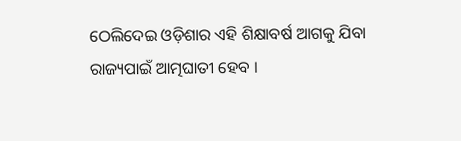ଠେଲିଦେଇ ଓଡ଼ିଶାର ଏହି ଶିକ୍ଷାବର୍ଷ ଆଗକୁ ଯିବା ରାଜ୍ୟପାଇଁ ଆତ୍ମଘାତୀ ହେବ ।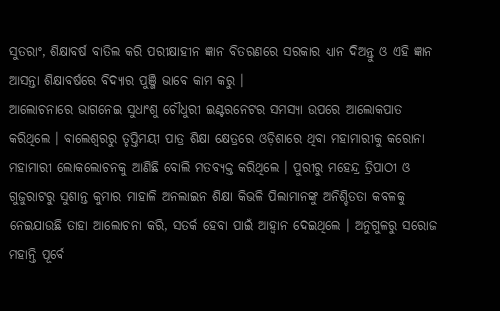ସୁତରାଂ, ଶିକ୍ଷାବର୍ଷ ବାତିଲ କରି ପରୀକ୍ଷାହୀନ ଜ୍ଞାନ ବିତରଣରେ ସରକାର ଧ୍ୟାନ ଦିଅନ୍ତୁ ଓ ଏହି ଜ୍ଞାନ ଆସନ୍ତା ଶିକ୍ଷାବର୍ଷରେ ବିଦ୍ୟାର ପୁଞ୍ଜି ଭାବେ କାମ କରୁ ।
ଆଲୋଚନାରେ ଭାଗନେଇ ସୁଧାଂଶୁ ଚୌଧୁରୀ ଇଣ୍ଟରନେଟର ସମସ୍ୟା ଉପରେ ଆଲୋକପାତ କରିଥିଲେ । ବାଲେଶ୍ୱରରୁ ତୃପ୍ତିମୟୀ ପାତ୍ର ଶିକ୍ଷା କ୍ଷେତ୍ରରେ ଓଡ଼ିଶାରେ ଥିବା ମହାମାରୀକୁ କରୋନା ମହାମାରୀ ଲୋକଲୋଚନକୁ ଆଣିଛି ବୋଲି ମତବ୍ୟକ୍ତ କରିଥିଲେ । ପୁରୀରୁ ମହେନ୍ଦ୍ର ତ୍ରିପାଠୀ ଓ ଗୁଜୁରାଟରୁ ସୁଶାନ୍ତ କୁମାର ମାହାଳି ଅନଲାଇନ ଶିକ୍ଷା କିଭଳି ପିଲାମାନଙ୍କୁ ଅନିଶ୍ଚିତତା କବଳକୁ ନେଇଯାଉଛି ତାହା ଆଲୋଚନା କରି, ସତର୍କ ହେବା ପାଇଁ ଆହ୍ୱାନ ଦେଇଥିଲେ । ଅନୁଗୁଳରୁ ସରୋଜ ମହାନ୍ତି ପୂର୍ବେ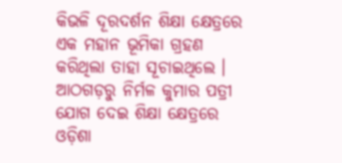କିଭଳି ଦୂରଦର୍ଶନ ଶିକ୍ଷା କ୍ଷେତ୍ରରେ ଏକ ମହାନ ଭୂମିକା ଗ୍ରହଣ କରିଥିଲା ତାହା ସୂଚାଇଥିଲେ । ଆଠଗଡ଼ରୁ ନିର୍ମଳ କୁମାର ପତ୍ରୀ ଯୋଗ ଦେଇ ଶିକ୍ଷା କ୍ଷେତ୍ରରେ ଓଡ଼ିଶା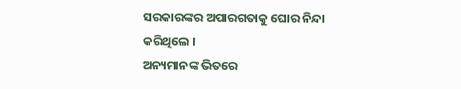ସରକାରଙ୍କର ଅପାରଗତାକୁ ଘୋର ନିନ୍ଦା କରିଥିଲେ ।
ଅନ୍ୟମାନଙ୍କ ଭିତରେ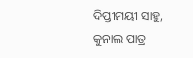ଦିପ୍ତୀମୟୀ ସାହୁ, କୁନାଲ ପାତ୍ର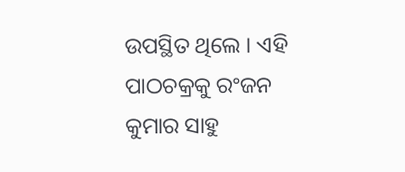ଉପସ୍ଥିତ ଥିଲେ । ଏହି ପାଠଚକ୍ରକୁ ରଂଜନ କୁମାର ସାହୁ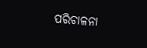ପରିଚାଳନା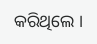କରିଥିଲେ ।